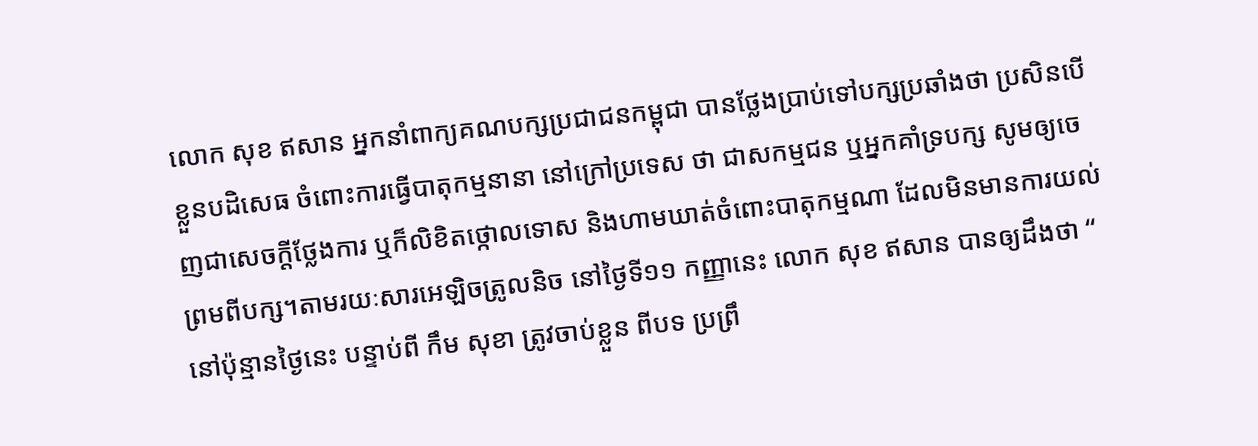លោក សុខ ឥសាន អ្នកនាំពាក្យគណបក្សប្រជាជនកម្ពុជា បានថ្លែងប្រាប់ទៅបក្សប្រឆាំងថា ប្រសិនបើខ្លួនបដិសេធ ចំពោះការធ្វើបាតុកម្មនានា នៅក្រៅប្រទេស ថា ជាសកម្មជន ឬអ្នកគាំទ្របក្ស សូមឲ្យចេញជាសេចក្តីថ្លែងការ ឬក៏លិខិតថ្កោលទោស និងហាមឃាត់ចំពោះបាតុកម្មណា ដែលមិនមានការយល់ព្រមពីបក្ស។តាមរយៈសារអេឡិចត្រូលនិច នៅថ្ងៃទី១១ កញ្ញានេះ លោក សុខ ឥសាន បានឲ្យដឹងថា “ នៅប៉ុន្មានថ្ងៃនេះ បន្ទាប់ពី កឹម សុខា ត្រូវចាប់ខ្លួន ពីបទ ប្រព្រឹ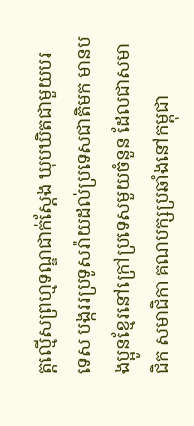ត្តល្មើសព្រហ្មទណ្ឌជាក់ស្តែង ឃុបឃិតជាមួយបរទេស បង្កររប្រទូសរ៉ាយដល់ប្រទេសជាតិមក មានបងប្អូនខ្មែរនៅក្រៅប្រទេសមួយចំនួន ដែលជាសមាជិក សមាជិកា គណបក្សប្រឆាំងនៅកម្ពុជា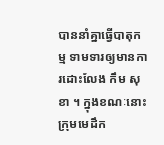បាននាំគ្នាធ្វើបាតុកម្ម ទាមទារឲ្យមានការដោះលែង កឹម សុខា ។ ក្នុងខណៈនោះ ក្រុមមេដឹក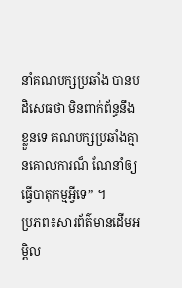នាំគណបក្សប្រឆាំង បានបដិសេធថា មិនពាក់ព័ន្ធនឹងខ្លួនទេ គណបក្សប្រឆាំងគ្មានគោលការណ៏ ណែនាំឲ្យធ្វើបាតុកម្មអ្វីទេ” ។
ប្រភព៖សារព័ត៌មានដើមអម្ពិល